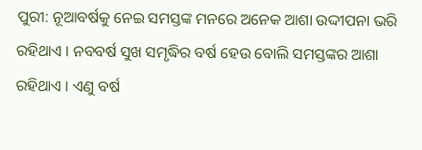ପୁରୀ: ନୂଆବର୍ଷକୁ ନେଇ ସମସ୍ତଙ୍କ ମନରେ ଅନେକ ଆଶା ଉଦ୍ଦୀପନା ଭରି ରହିଥାଏ । ନବବର୍ଷ ସୁଖ ସମୃଦ୍ଧିର ବର୍ଷ ହେଉ ବୋଲି ସମସ୍ତଙ୍କର ଆଶା ରହିଥାଏ । ଏଣୁ ବର୍ଷ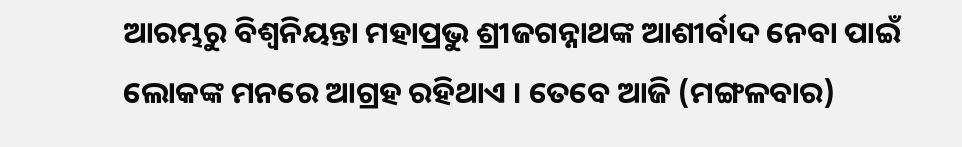ଆରମ୍ଭରୁ ବିଶ୍ଵନିୟନ୍ତା ମହାପ୍ରଭୁ ଶ୍ରୀଜଗନ୍ନାଥଙ୍କ ଆଶୀର୍ବାଦ ନେବା ପାଇଁ ଲୋକଙ୍କ ମନରେ ଆଗ୍ରହ ରହିଥାଏ । ତେବେ ଆଜି (ମଙ୍ଗଳବାର)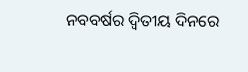ନବବର୍ଷର ଦ୍ବିତୀୟ ଦିନରେ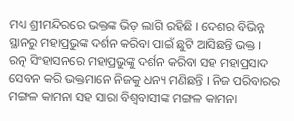ମଧ୍ୟ ଶ୍ରୀମନ୍ଦିରରେ ଭକ୍ତଙ୍କ ଭିଡ଼ ଲାଗି ରହିଛି । ଦେଶର ବିଭିନ୍ନ ସ୍ଥାନରୁ ମହାପ୍ରଭୁଙ୍କ ଦର୍ଶନ କରିବା ପାଇଁ ଛୁଟି ଆସିଛନ୍ତି ଭକ୍ତ ।
ରତ୍ନ ସିଂହାସନରେ ମହାପ୍ରଭୁଙ୍କୁ ଦର୍ଶନ କରିବା ସହ ମହାପ୍ରସାଦ ସେବନ କରି ଭକ୍ତମାନେ ନିଜକୁ ଧନ୍ୟ ମଣିଛନ୍ତି । ନିଜ ପରିବାରର ମଙ୍ଗଳ କାମନା ସହ ସାରା ବିଶ୍ବବାସୀଙ୍କ ମଙ୍ଗଳ କାମନା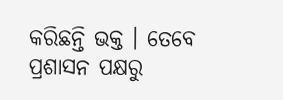କରିଛନ୍ତି ଭକ୍ତ । ତେବେ ପ୍ରଶାସନ ପକ୍ଷରୁ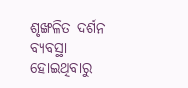ଶୃଙ୍ଖଳିତ ଦର୍ଶନ ବ୍ୟବସ୍ଥା ହୋଇଥିବାରୁ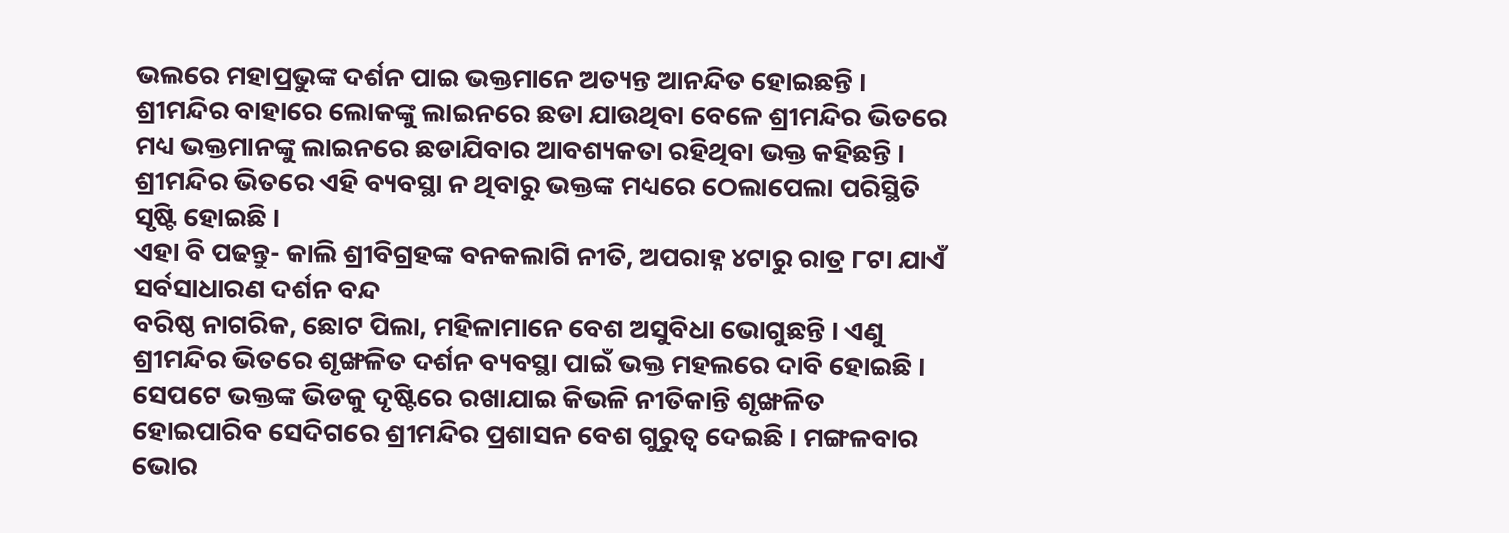ଭଲରେ ମହାପ୍ରଭୁଙ୍କ ଦର୍ଶନ ପାଇ ଭକ୍ତମାନେ ଅତ୍ୟନ୍ତ ଆନନ୍ଦିତ ହୋଇଛନ୍ତି । ଶ୍ରୀମନ୍ଦିର ବାହାରେ ଲୋକଙ୍କୁ ଲାଇନରେ ଛଡା ଯାଉଥିବା ବେଳେ ଶ୍ରୀମନ୍ଦିର ଭିତରେ ମଧ୍ୟ ଭକ୍ତମାନଙ୍କୁ ଲାଇନରେ ଛଡାଯିବାର ଆବଶ୍ୟକତା ରହିଥିବା ଭକ୍ତ କହିଛନ୍ତି । ଶ୍ରୀମନ୍ଦିର ଭିତରେ ଏହି ବ୍ୟବସ୍ଥା ନ ଥିବାରୁ ଭକ୍ତଙ୍କ ମଧ୍ୟରେ ଠେଲାପେଲା ପରିସ୍ଥିତି ସୃଷ୍ଟି ହୋଇଛି ।
ଏହା ବି ପଢନ୍ତୁ- କାଲି ଶ୍ରୀବିଗ୍ରହଙ୍କ ବନକଲାଗି ନୀତି, ଅପରାହ୍ନ ୪ଟାରୁ ରାତ୍ର ୮ଟା ଯାଏଁ ସର୍ବସାଧାରଣ ଦର୍ଶନ ବନ୍ଦ
ବରିଷ୍ଠ ନାଗରିକ, ଛୋଟ ପିଲା, ମହିଳାମାନେ ବେଶ ଅସୁବିଧା ଭୋଗୁଛନ୍ତି । ଏଣୁ ଶ୍ରୀମନ୍ଦିର ଭିତରେ ଶୃଙ୍ଖଳିତ ଦର୍ଶନ ବ୍ୟବସ୍ଥା ପାଇଁ ଭକ୍ତ ମହଲରେ ଦାବି ହୋଇଛି । ସେପଟେ ଭକ୍ତଙ୍କ ଭିଡକୁ ଦୃଷ୍ଟିରେ ରଖାଯାଇ କିଭଳି ନୀତିକାନ୍ତି ଶୃଙ୍ଖଳିତ ହୋଇପାରିବ ସେଦିଗରେ ଶ୍ରୀମନ୍ଦିର ପ୍ରଶାସନ ବେଶ ଗୁରୁତ୍ବ ଦେଇଛି । ମଙ୍ଗଳବାର ଭୋର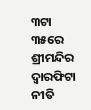୩ଟା ୩୫ରେ ଶ୍ରୀମନ୍ଦିର ଦ୍ବାରଫିଟା ନୀତି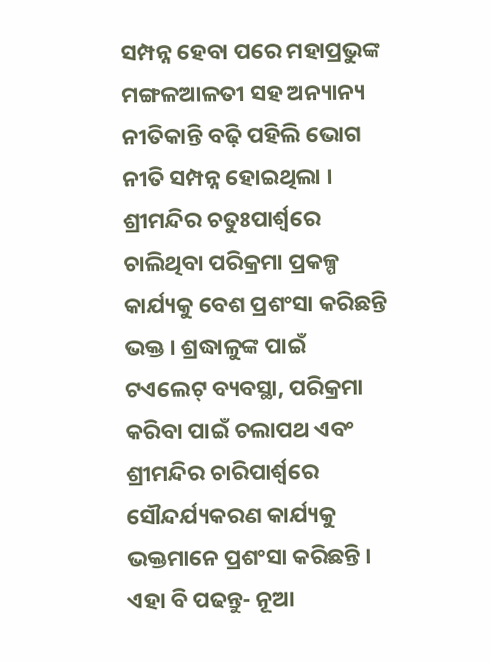ସମ୍ପନ୍ନ ହେବା ପରେ ମହାପ୍ରଭୁଙ୍କ ମଙ୍ଗଳଆଳତୀ ସହ ଅନ୍ୟାନ୍ୟ ନୀତିକାନ୍ତି ବଢ଼ି ପହିଲି ଭୋଗ ନୀତି ସମ୍ପନ୍ନ ହୋଇଥିଲା । ଶ୍ରୀମନ୍ଦିର ଚତୁଃପାର୍ଶ୍ବରେ ଚାଲିଥିବା ପରିକ୍ରମା ପ୍ରକଳ୍ପ କାର୍ଯ୍ୟକୁ ବେଶ ପ୍ରଶଂସା କରିଛନ୍ତି ଭକ୍ତ । ଶ୍ରଦ୍ଧାଳୁଙ୍କ ପାଇଁ ଟଏଲେଟ୍ ବ୍ୟବସ୍ଥା, ପରିକ୍ରମା କରିବା ପାଇଁ ଚଲାପଥ ଏବଂ ଶ୍ରୀମନ୍ଦିର ଚାରିପାର୍ଶ୍ବରେ ସୌନ୍ଦର୍ଯ୍ୟକରଣ କାର୍ଯ୍ୟକୁ ଭକ୍ତମାନେ ପ୍ରଶଂସା କରିଛନ୍ତି ।
ଏହା ବି ପଢନ୍ତୁ- ନୂଆ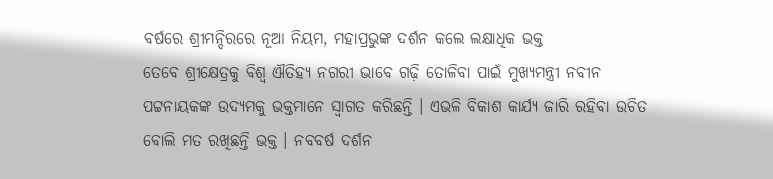ବର୍ଷରେ ଶ୍ରୀମନ୍ଦିରରେ ନୂଆ ନିୟମ, ମହାପ୍ରଭୁଙ୍କ ଦର୍ଶନ କଲେ ଲକ୍ଷାଧିକ ଭକ୍ତ
ତେବେ ଶ୍ରୀକ୍ଷେତ୍ରକୁ ବିଶ୍ବ ଐତିହ୍ୟ ନଗରୀ ଭାବେ ଗଢ଼ି ତୋଳିବା ପାଇଁ ମୁଖ୍ୟମନ୍ତ୍ରୀ ନବୀନ ପଟ୍ଟନାୟକଙ୍କ ଉଦ୍ୟମକୁ ଭକ୍ତମାନେ ସ୍ବାଗତ କରିଛନ୍ତି । ଏଭଳି ବିକାଶ କାର୍ଯ୍ୟ ଜାରି ରହିବା ଉଚିତ ବୋଲି ମତ ରଖିଛନ୍ତି ଭକ୍ତ । ନବବର୍ଷ ଦର୍ଶନ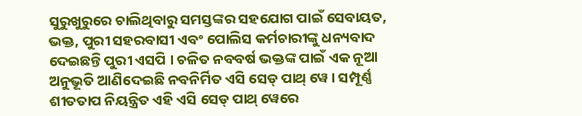ସୁରୁଖୁରୁରେ ଚାଲିଥିବାରୁ ସମସ୍ତଙ୍କର ସହଯୋଗ ପାଇଁ ସେବାୟତ, ଭକ୍ତ, ପୁରୀ ସହରବାସୀ ଏବଂ ପୋଲିସ କର୍ମଚାରୀଙ୍କୁ ଧନ୍ୟବାଦ ଦେଇଛନ୍ତି ପୁରୀ ଏସପି । ଚଳିତ ନବବର୍ଷ ଭକ୍ତଙ୍କ ପାଇଁ ଏକ ନୂଆ ଅନୁଭୂତି ଆଣିଦେଇଛି ନବନିର୍ମିତ ଏସି ସେଡ୍ ପାଥ୍ ୱେ । ସମ୍ପୂର୍ଣ୍ଣ ଶୀତତାପ ନିୟନ୍ତ୍ରିତ ଏହି ଏସି ସେଡ୍ ପାଥ୍ ୱେରେ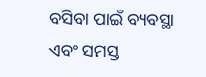ବସିବା ପାଇଁ ବ୍ୟବସ୍ଥା ଏବଂ ସମସ୍ତ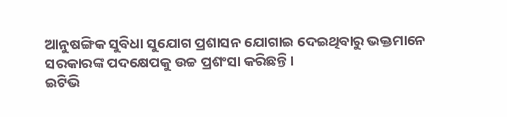ଆନୁଷଙ୍ଗିକ ସୁବିଧା ସୁଯୋଗ ପ୍ରଶାସନ ଯୋଗାଇ ଦେଇଥିବାରୁ ଭକ୍ତମାନେ ସରକାରଙ୍କ ପଦକ୍ଷେପକୁ ଉଚ୍ଚ ପ୍ରଶଂସା କରିଛନ୍ତି।
ଇଟିଭି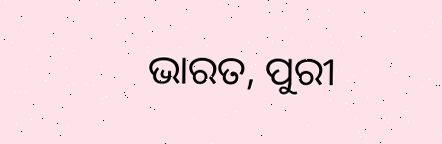ଭାରତ, ପୁରୀ